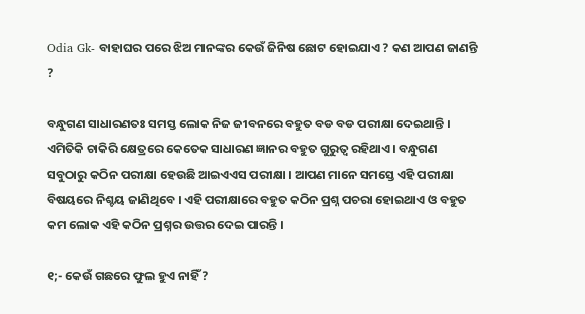Odia Gk- ବାହାଘର ପରେ ଝିଅ ମାନଙ୍କର କେଉଁ ଜିନିଷ ଛୋଟ ହୋଇଯାଏ ? କଣ ଆପଣ ଜାଣନ୍ତି ?

ବନ୍ଧୁଗଣ ସାଧାରଣତଃ ସମସ୍ତ ଲୋକ ନିଜ ଜୀବନରେ ବହୁତ ବଡ ବଡ ପରୀକ୍ଷା ଦେଇଥାନ୍ତି । ଏମିତିକି ଚାକିରି କ୍ଷେତ୍ରରେ କେତେକ ସାଧାରଣ ଜ୍ଞାନର ବହୁତ ଗୁରୁତ୍ଵ ରହିଥାଏ । ବନ୍ଧୁଗଣ ସବୁଠାରୁ କଠିନ ପରୀକ୍ଷା ହେଉଛି ଆଇଏଏସ ପରୀକ୍ଷା । ଆପଣ ମାନେ ସମସ୍ତେ ଏହି ପରୀକ୍ଷା ବିଷୟରେ ନିଶ୍ଚୟ ଜାଣିଥିବେ । ଏହି ପରୀକ୍ଷାରେ ବହୁତ କଠିନ ପ୍ରଶ୍ନ ପଚରା ହୋଇଥାଏ ଓ ବହୁତ କମ ଲୋକ ଏହି କଠିନ ପ୍ରଶ୍ନର ଉତ୍ତର ଦେଇ ପାରନ୍ତି ।

୧;- କେଉଁ ଗଛରେ ଫୁଲ ହୁଏ ନାହିଁ ?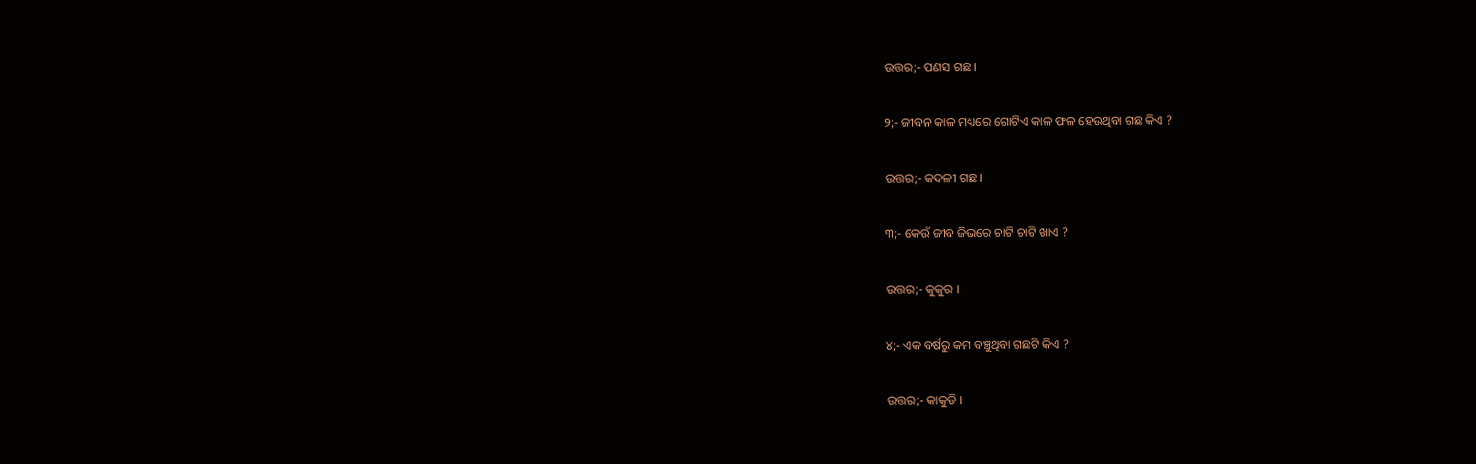ଉତ୍ତର;- ପଣସ ଗଛ ।

୨;- ଜୀବନ କାଳ ମଧ୍ୟରେ ଗୋଟିଏ କାଳ ଫଳ ହେଉଥିବା ଗଛ କିଏ ?

ଉତ୍ତର;- କଦଳୀ ଗଛ ।

୩;- କେଉଁ ଜୀବ ଜିଭରେ ଚାଟି ଚାଟି ଖାଏ ?

ଉତ୍ତର;- କୁକୁର ।

୪;- ଏକ ବର୍ଷରୁ କମ ବଞ୍ଚୁଥିବା ଗଛଟି କିଏ ?

ଉତ୍ତର;- କାକୁଡି ।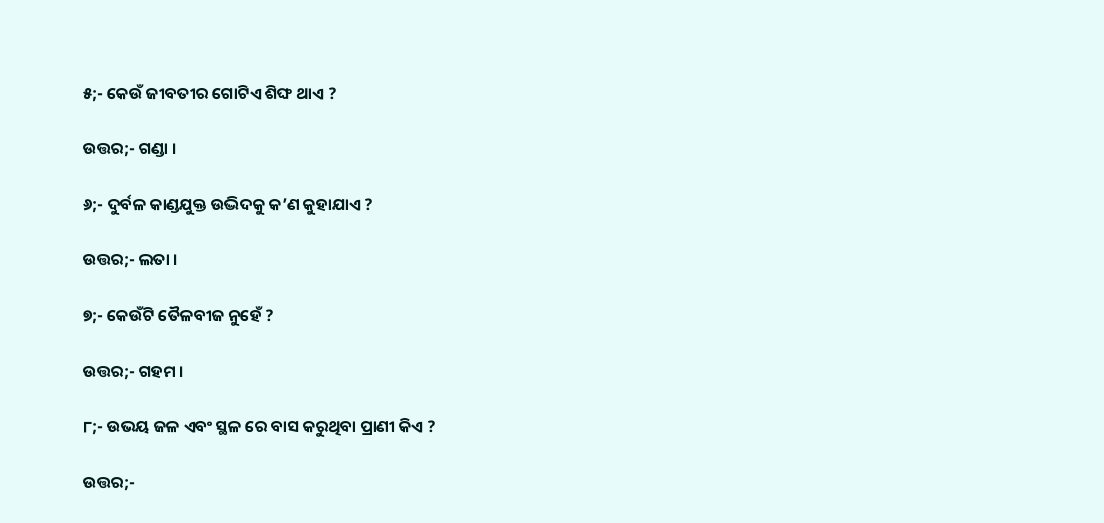୫;- କେଉଁ ଜୀବତୀର ଗୋଟିଏ ଶିଙ୍ଘ ଥାଏ ?

ଉତ୍ତର;- ଗଣ୍ଡା ।

୬;- ଦୁର୍ବଳ କାଣ୍ଡଯୁକ୍ତ ଉଦ୍ଭିଦକୁ କ’ଣ କୁହାଯାଏ ?

ଉତ୍ତର;- ଲତା ।

୭;- କେଉଁଟି ତୈଳବୀଜ ନୁହେଁ ?

ଉତ୍ତର;- ଗହମ ।

୮;- ଉଭୟ ଜଳ ଏବଂ ସ୍ଥଳ ରେ ବାସ କରୁଥିବା ପ୍ରାଣୀ କିଏ ?

ଉତ୍ତର;-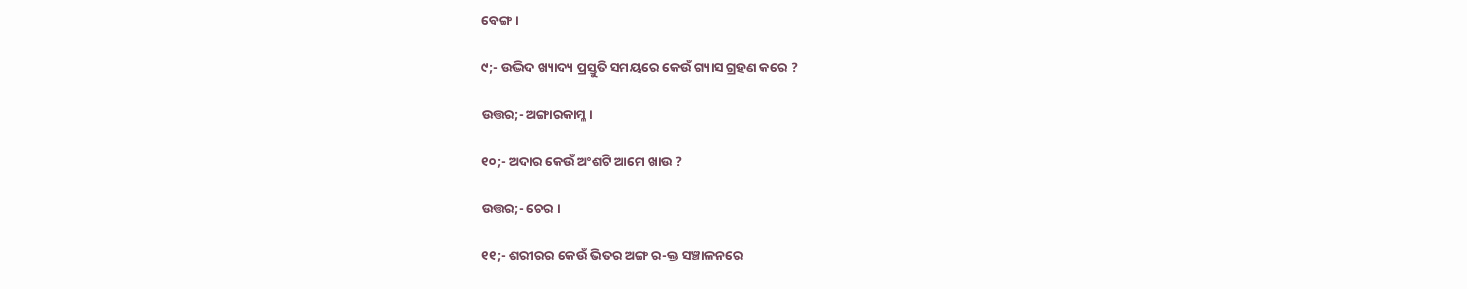ବେଙ୍ଗ ।

୯;- ଉଦ୍ଭିଦ ଖ୍ୟାଦ୍ୟ ପ୍ରସ୍ତୁତି ସମୟରେ କେଉଁ ଗ୍ୟାସ ଗ୍ରହଣ କରେ ?

ଉତ୍ତର;- ଅଙ୍ଗାରକାମ୍ଳ ।

୧୦;- ଅଦାର କେଉଁ ଅଂଶଟି ଆମେ ଖାଉ ?

ଉତ୍ତର;- ଚେର ।

୧୧;- ଶରୀରର କେଉଁ ଭିତର ଅଙ୍ଗ ର-କ୍ତ ସଞ୍ଚାଳନରେ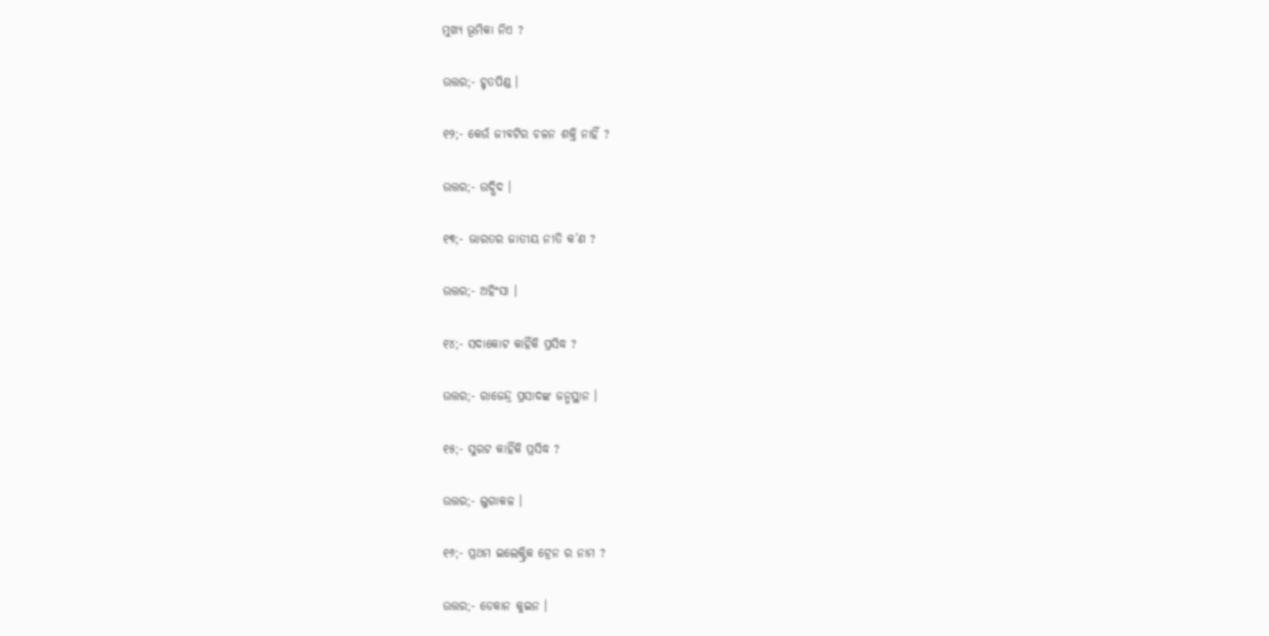ମୁଖ୍ୟ ଭୂମିକା ନିଏ ?

ଉତ୍ତର;- ହୃତପିଣ୍ଡ ।

୧୨;- କେଉଁ ଜୀବଟିର ଚଳନ ଶକ୍ତି ନାହିଁ ?

ଉତ୍ତର;- ଉଦ୍ଭିଦ ।

୧୩;- ଭାରତର ଜାତୀୟ ନୀତି କ’ଣ ?

ଉତ୍ତର;- ଅହିଂସା ।

୧୪;- ସଦାକୋଟ କାହିଁକି ପ୍ରସିଦ୍ଧ ?

ଉତ୍ତର;- ରାଜେନ୍ଦ୍ର ପ୍ରସାଦଙ୍କ ଜନ୍ମସ୍ଥାନ ।

୧୫;- ସୁରଟ କାହିଁକି ପ୍ରସିଦ୍ଧ ?

ଉତ୍ତର;- ଲୁଗାକଳ ।

୧୬;- ପ୍ରଥମ ଇଲେକ୍ଟ୍ରିକ ଟ୍ରେନ ର ନାମ ?

ଉତ୍ତର;- ଡେକାନ କୁଇନ ।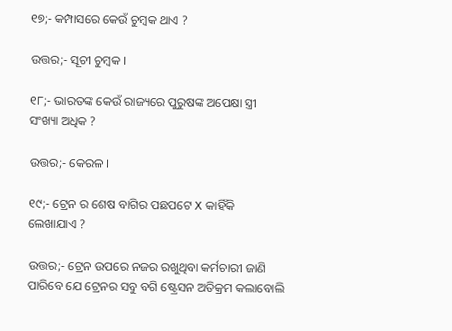୧୭;- କମ୍ପାସରେ କେଉଁ ଚୁମ୍ବକ ଥାଏ ?

ଉତ୍ତର;- ସୂଚୀ ଚୁମ୍ବକ ।

୧୮;- ଭାରତଙ୍କ କେଉଁ ରାଜ୍ୟରେ ପୁରୁଷଙ୍କ ଅପେକ୍ଷା ସ୍ତ୍ରୀ ସଂଖ୍ୟା ଅଧିକ ?

ଉତ୍ତର;- କେରଳ ।

୧୯;- ଟ୍ରେନ ର ଶେଷ ବାଗିର ପଛପଟେ X କାହିଁକି ଲେଖାଯାଏ ?

ଉତ୍ତର;- ଟ୍ରେନ ଉପରେ ନଜର ରଖୁଥିବା କର୍ମଚାରୀ ଜାଣି ପାରିବେ ଯେ ଟ୍ରେନର ସବୁ ବଗି ଷ୍ଟ୍ରେସନ ଅତିକ୍ରମ କଲାବୋଲି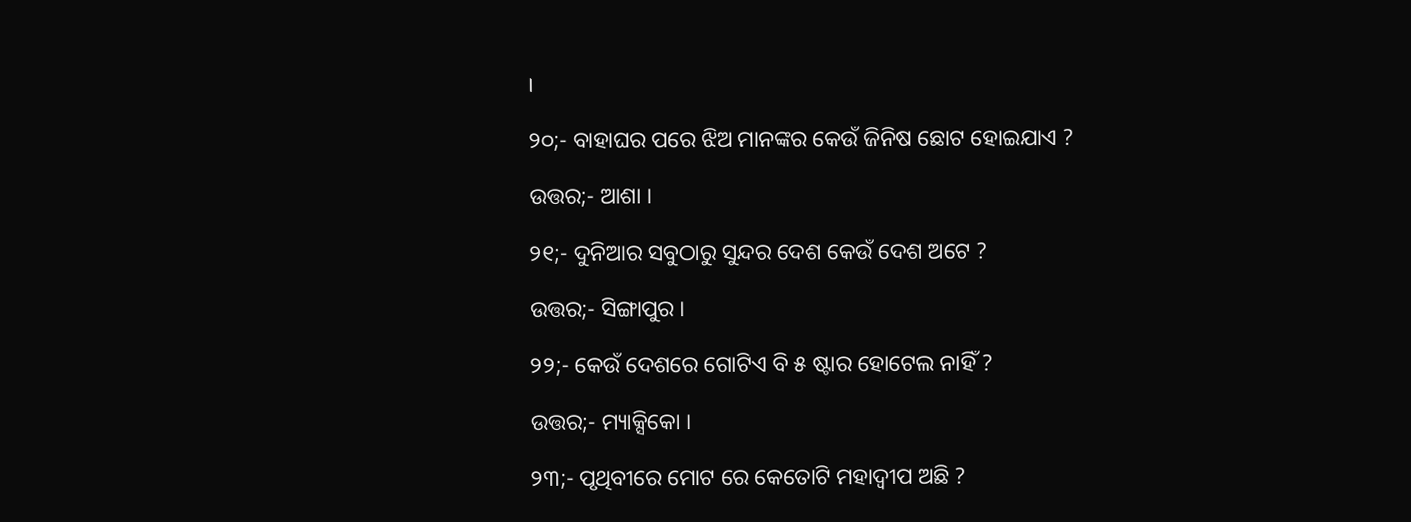।

୨୦;- ବାହାଘର ପରେ ଝିଅ ମାନଙ୍କର କେଉଁ ଜିନିଷ ଛୋଟ ହୋଇଯାଏ ?

ଉତ୍ତର;- ଆଶା ।

୨୧;- ଦୁନିଆର ସବୁଠାରୁ ସୁନ୍ଦର ଦେଶ କେଉଁ ଦେଶ ଅଟେ ?

ଉତ୍ତର;- ସିଙ୍ଗାପୁର ।

୨୨;- କେଉଁ ଦେଶରେ ଗୋଟିଏ ବି ୫ ଷ୍ଟାର ହୋଟେଲ ନାହିଁ ?

ଉତ୍ତର;- ମ୍ୟାକ୍ସିକୋ ।

୨୩;- ପୃଥିବୀରେ ମୋଟ ରେ କେତୋଟି ମହାଦ୍ଵୀପ ଅଛି ?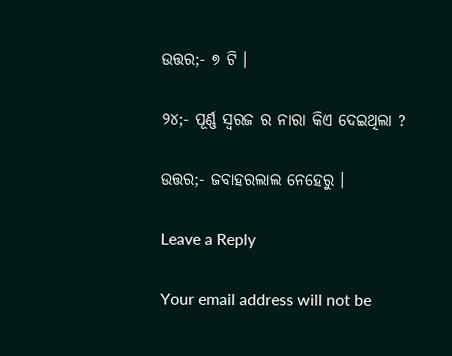ଉତ୍ତର;- ୭ ଟି ।

୨୪;- ପୂର୍ଣ୍ଣ ସ୍ଵରଜ ର ନାରା କିଏ ଦେଇଥିଲା ?

ଉତ୍ତର;- ଜବାହରଲାଲ ନେହେରୁ ।

Leave a Reply

Your email address will not be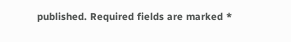published. Required fields are marked *